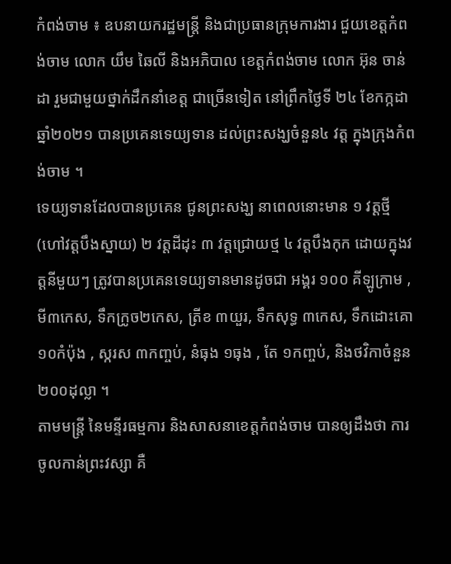កំពង់ចាម ៖ ឧបនាយករដ្ឋមន្ត្រី និងជាប្រធានក្រុមការងារ ជួយខេត្តកំពង់ចាម លោក យឹម ឆៃលី និងអភិបាល ខេត្តកំពង់ចាម លោក អ៊ុន ចាន់ដា រួមជាមួយថ្នាក់ដឹកនាំខេត្ត ជាច្រើនទៀត នៅព្រឹកថ្ងៃទី ២៤ ខែកក្កដា ឆ្នាំ២០២១ បានប្រគេនទេយ្យទាន ដល់ព្រះសង្ឃចំនួន៤ វត្ត ក្នុងក្រុងកំពង់ចាម ។
ទេយ្យទានដែលបានប្រគេន ជូនព្រះសង្ឃ នាពេលនោះមាន ១ វត្តថ្មី (ហៅវត្តបឹងស្នាយ) ២ វត្តដីដុះ ៣ វត្តជ្រោយថ្ម ៤ វត្តបឹងកុក ដោយក្នុងវត្តនីមួយៗ ត្រូវបានប្រគេនទេយ្យទានមានដូចជា អង្គរ ១០០ គីឡូក្រាម , មី៣កេស, ទឹកក្រូច២កេស, ត្រីខ ៣យួរ, ទឹកសុទ្ធ ៣កេស, ទឹកដោះគោ ១០កំប៉ុង , ស្ករស ៣កញ្ចប់, នំធុង ១ធុង , តែ ១កញ្ចប់, និងថវិកាចំនួន ២០០ដុល្លា ។
តាមមន្ត្រី នៃមន្ទីរធម្មការ និងសាសនាខេត្តកំពង់ចាម បានឲ្យដឹងថា ការចូលកាន់ព្រះវស្សា គឺ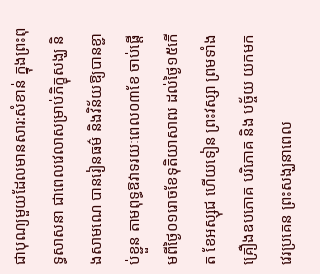ជាបុណ្យមួយដែលមានសារ:សំខាន់ ក្នុងព្រះពុទ្ធសាសនា ជាពេលវេលាសម្រាប់ភិក្ខុសង្ឃ និងសាមណេ បានរៀនធម៌ និងវិន័យឱ្យបានខ្ជាប់ខ្ជួន តាមពុទ្ធឱវាទរយៈពេល០៣ខែ ចាប់ផ្តើមពីថ្ងៃ០១រោចខែទុតិយាសាឍ ដល់ថ្ងៃ១៥កើត ខែអស្សុជ ហើយទៀន ព្រះវស្សា ព្រមទាំងគ្រឿងឧបភោគ បរិភោគ និង បច្ច័យ យកមកវេរប្រគេន ព្រះសង្ឃនាពេល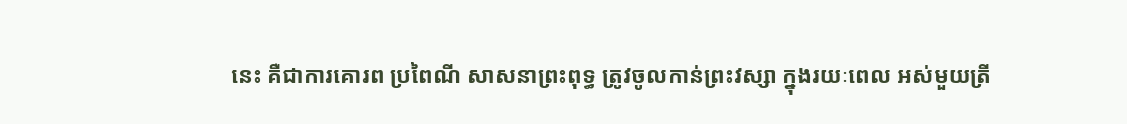នេះ គឺជាការគោរព ប្រពៃណី សាសនាព្រះពុទ្ធ ត្រូវចូលកាន់ព្រះវស្សា ក្នុងរយៈពេល អស់មួយត្រី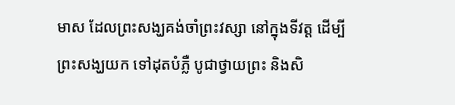មាស ដែលព្រះសង្ឃគង់ចាំព្រះវស្សា នៅក្នុងទីវត្ត ដើម្បីព្រះសង្ឃយក ទៅដុតបំភ្លឺ បូជាថ្វាយព្រះ និងសិ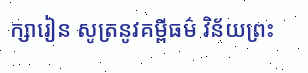ក្សារៀន សូត្រនូវគម្ពីធម៌ វិន័យព្រះ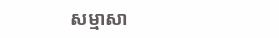សម្មាសា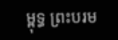ម្ពុទ្ធ ព្រះបរម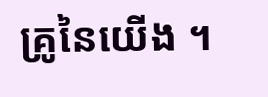គ្រូនៃយើង ។